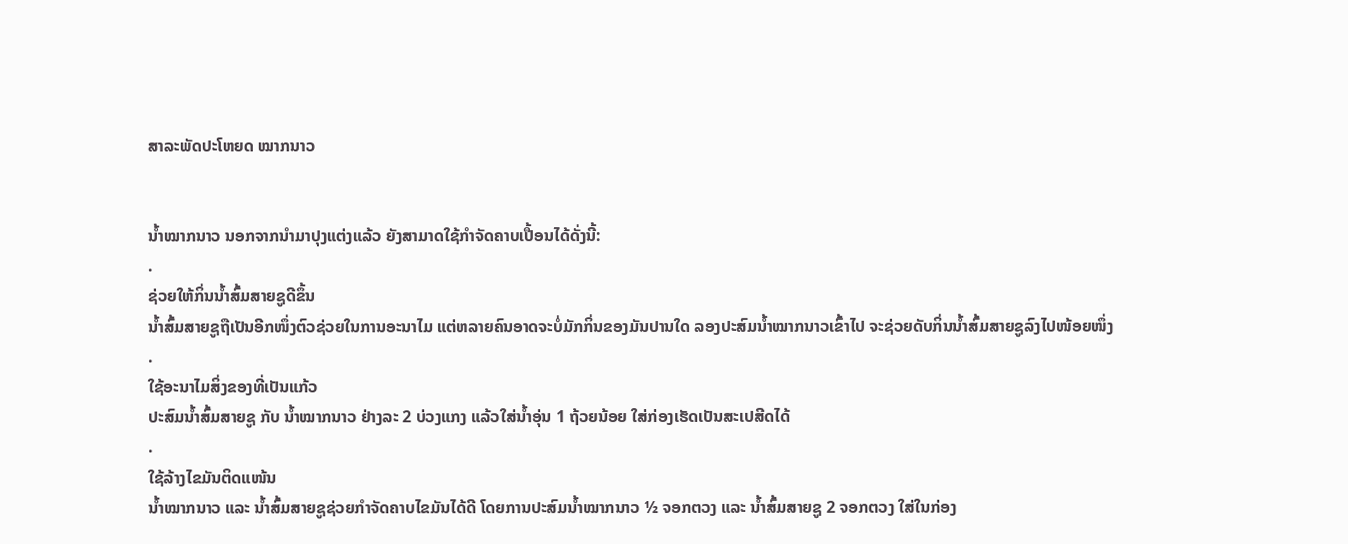ສາລະພັດປະໂຫຍດ ໝາກນາວ


ນ້ຳໝາກນາວ ນອກຈາກນໍາມາປຸງແຕ່ງແລ້ວ ຍັງສາມາດໃຊ້ກໍາຈັດຄາບເປື້ອນໄດ້ດັ່ງນີ້:
.
ຊ່ວຍໃຫ້ກິ່ນນໍ້າສົ້ມສາຍຊູດີຂຶ້ນ
ນໍ້າສົ້ມສາຍຊູຖືເປັນອີກໜຶ່ງຕົວຊ່ວຍໃນການອະນາໄມ ແຕ່ຫລາຍຄົນອາດຈະບໍ່ມັກກິ່ນຂອງມັນປານໃດ ລອງປະສົມນໍ້າໝາກນາວເຂົ້າໄປ ຈະຊ່ວຍດັບກິ່ນນໍ້າສົ້ມສາຍຊູລົງໄປໜ້ອຍໜຶ່ງ
.
ໃຊ້ອະນາໄມສິ່ງຂອງທີ່ເປັນແກ້ວ
ປະສົມນໍ້າສົ້ມສາຍຊູ ກັບ ນໍ້າໝາກນາວ ຢ່າງລະ 2 ບ່ວງແກງ ແລ້ວໃສ່ນໍ້າອຸ່ນ 1 ຖ້ວຍນ້ອຍ ໃສ່ກ່ອງເຮັດເປັນສະເປສີດໄດ້
.
ໃຊ້ລ້າງໄຂມັນຕິດແໜ້ນ
ນໍ້າໝາກນາວ ແລະ ນໍ້າສົ້ມສາຍຊູຊ່ວຍກໍາຈັດຄາບໄຂມັນໄດ້ດີ ໂດຍການປະສົມນໍ້າໝາກນາວ ½ ຈອກຕວງ ແລະ ນໍ້າສົ້ມສາຍຊູ 2 ຈອກຕວງ ໃສ່ໃນກ່ອງ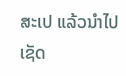ສະເປ ແລ້ວນໍາໄປເຊັດ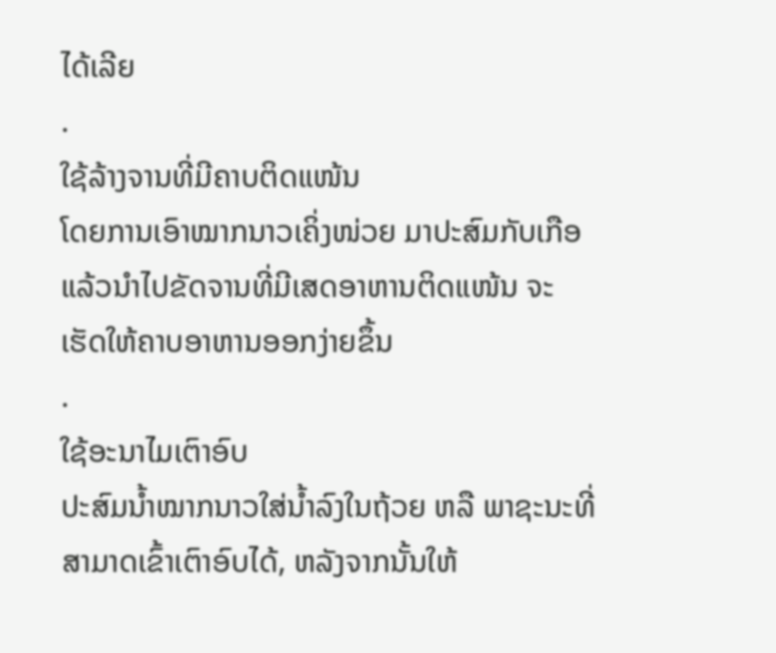ໄດ້ເລີຍ
.
ໃຊ້ລ້າງຈານທີ່ມີຄາບຕິດແໜ້ນ
ໂດຍການເອົາໝາກນາວເຄິ່ງໜ່ວຍ ມາປະສົມກັບເກືອ ແລ້ວນໍາໄປຂັດຈານທີ່ມີເສດອາຫານຕິດແໜ້ນ ຈະເຮັດໃຫ້ຄາບອາຫານອອກງ່າຍຂຶ້ນ
.
ໃຊ້ອະນາໄມເຕົາອົບ
ປະສົມນໍ້າໝາກນາວໃສ່ນໍ້າລົງໃນຖ້ວຍ ຫລື ພາຊະນະທີ່ສາມາດເຂົ້າເຕົາອົບໄດ້, ຫລັງຈາກນັ້ນໃຫ້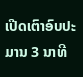ເປີດເຕົາອົບປະມານ 3 ນາທີ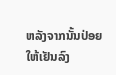ຫລັງຈາກນັ້ນປ່ອຍໃຫ້ເຢັນລົງ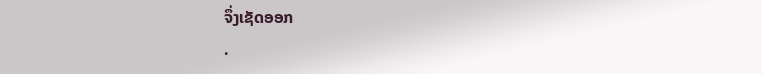ຈຶ່ງເຊັດອອກ
.